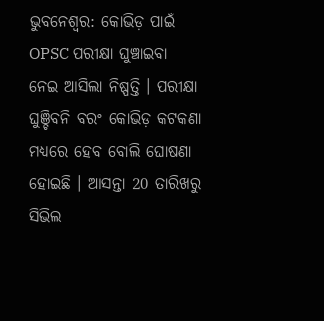ଭୁବନେଶ୍ବର: କୋଭିଡ଼ ପାଇଁ OPSC ପରୀକ୍ଷା ଘୁଞ୍ଚାଇବା ନେଇ ଆସିଲା ନିଷ୍ପତ୍ତି । ପରୀକ୍ଷା ଘୁଞ୍ଚିବନି ବରଂ କୋଭିଡ଼ କଟକଣା ମଧ୍ୟରେ ହେବ ବୋଲି ଘୋଷଣା ହୋଇଛି । ଆସନ୍ତା 20 ତାରିଖରୁ ସିଭିଲ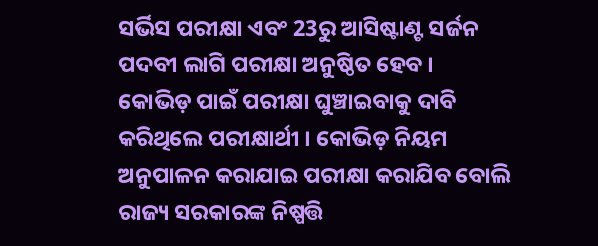ସର୍ଭିସ ପରୀକ୍ଷା ଏବଂ 23ରୁ ଆସିଷ୍ଟାଣ୍ଟ ସର୍ଜନ ପଦବୀ ଲାଗି ପରୀକ୍ଷା ଅନୁଷ୍ଠିତ ହେବ ।
କୋଭିଡ଼ ପାଇଁ ପରୀକ୍ଷା ଘୁଞ୍ଚାଇବାକୁ ଦାବି କରିଥିଲେ ପରୀକ୍ଷାର୍ଥୀ । କୋଭିଡ଼ ନିୟମ ଅନୁପାଳନ କରାଯାଇ ପରୀକ୍ଷା କରାଯିବ ବୋଲି ରାଜ୍ୟ ସରକାରଙ୍କ ନିଷ୍ପତ୍ତି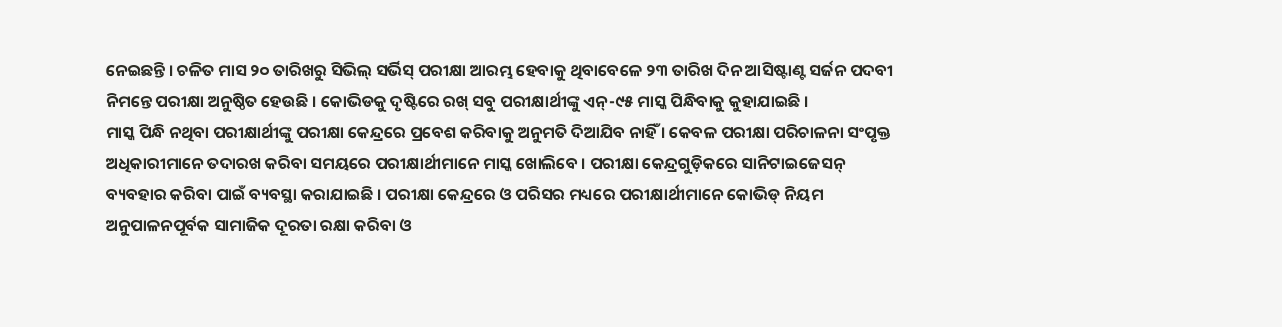ନେଇଛନ୍ତି । ଚଳିତ ମାସ ୨୦ ତାରିଖରୁ ସିଭିଲ୍ ସର୍ଭିସ୍ ପରୀକ୍ଷା ଆରମ୍ଭ ହେବାକୁ ଥିବାବେଳେ ୨୩ ତାରିଖ ଦିନ ଆସିଷ୍ଟାଣ୍ଟ ସର୍ଜନ ପଦବୀ ନିମନ୍ତେ ପରୀକ୍ଷା ଅନୁଷ୍ଠିତ ହେଉଛି । କୋଭିଡକୁ ଦୃଷ୍ଟିରେ ରଖ୍ ସବୁ ପରୀକ୍ଷାର୍ଥୀଙ୍କୁ ଏନ୍-୯୫ ମାସ୍କ ପିନ୍ଧିବାକୁ କୁହାଯାଇଛି ।
ମାସ୍କ ପିନ୍ଧି ନଥିବା ପରୀକ୍ଷାର୍ଥୀଙ୍କୁ ପରୀକ୍ଷା କେନ୍ଦ୍ରରେ ପ୍ରବେଶ କରିବାକୁ ଅନୁମତି ଦିଆଯିବ ନାହିଁ । କେବଳ ପରୀକ୍ଷା ପରିଚାଳନା ସଂପୃକ୍ତ ଅଧିକାରୀମାନେ ତଦାରଖ କରିବା ସମୟରେ ପରୀକ୍ଷାର୍ଥୀମାନେ ମାସ୍କ ଖୋଲିବେ । ପରୀକ୍ଷା କେନ୍ଦ୍ରଗୁଡ଼ିକରେ ସାନିଟାଇଜେସନ୍ ବ୍ୟବହାର କରିବା ପାଇଁ ବ୍ୟବସ୍ଥା କରାଯାଇଛି । ପରୀକ୍ଷା କେନ୍ଦ୍ରରେ ଓ ପରିସର ମଧ୍ୟରେ ପରୀକ୍ଷାର୍ଥୀମାନେ କୋଭିଡ୍ ନିୟମ ଅନୁପାଳନପୂର୍ବକ ସାମାଜିକ ଦୂରତା ରକ୍ଷା କରିବା ଓ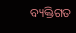ବ୍ୟକ୍ତିଗତ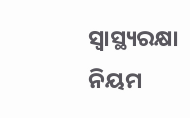ସ୍ୱାସ୍ଥ୍ୟରକ୍ଷା ନିୟମ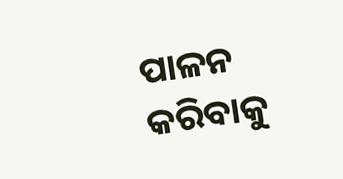ପାଳନ କରିବାକୁ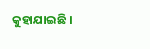କୁହାଯାଇଛି ।